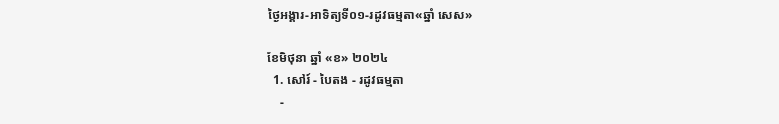ថ្ងៃអង្គារ-អាទិត្យទី០១-រដូវធម្មតា«ឆ្នាំ សេស»

ខែមិថុនា ឆ្នាំ «ខ» ២០២៤
  1. សៅរ៍ - បៃតង - រដូវធម្មតា
    -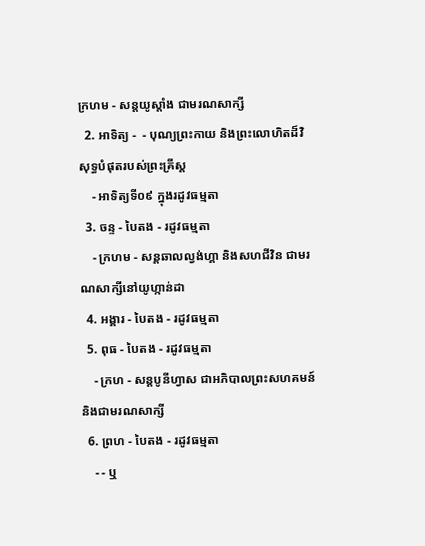ក្រហម - សន្ដយូស្ដាំង ជាមរណសាក្សី
  2. អាទិត្យ -  - បុណ្យព្រះកាយ និងព្រះលោហិតដ៏វិសុទ្ធបំផុតរបស់ព្រះគ្រីស្ដ
    - អាទិត្យទី០៩ ក្នុងរដូវធម្មតា
  3. ចន្ទ - បៃតង - រដូវធម្មតា
    - ក្រហម - សន្ដឆាលល្វង់ហ្គា និងសហជីវិន ជាមរណសាក្សីនៅយូហ្កាន់ដា
  4. អង្គារ - បៃតង - រដូវធម្មតា
  5. ពុធ - បៃតង - រដូវធម្មតា
    - ក្រហ - សន្ដបូនីហ្វាស ជាអភិបាលព្រះសហគមន៍ និងជាមរណសាក្សី
  6. ព្រហ - បៃតង - រដូវធម្មតា
    - - ឬ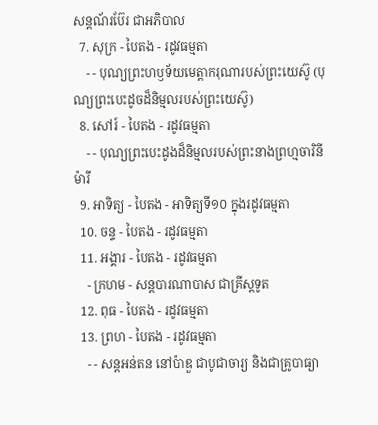សន្ដណ័រប៊ែរ ជាអភិបាល
  7. សុក្រ - បៃតង - រដូវធម្មតា
    - - បុណ្យព្រះហឫទ័យមេត្ដាករុណារបស់ព្រះយេស៊ូ (បុណ្យព្រះបេះដូចដ៏និម្មលរបស់ព្រះយេស៊ូ)
  8. សៅរ៍ - បៃតង - រដូវធម្មតា
    - - បុណ្យព្រះបេះដូងដ៏និម្មលរបស់ព្រះនាងព្រហ្មចារិនីម៉ារី
  9. អាទិត្យ - បៃតង - អាទិត្យទី១០ ក្នុងរដូវធម្មតា
  10. ចន្ទ - បៃតង - រដូវធម្មតា
  11. អង្គារ - បៃតង - រដូវធម្មតា
    - ក្រហម - សន្ដបារណាបាស ជាគ្រីស្ដទូត
  12. ពុធ - បៃតង - រដូវធម្មតា
  13. ព្រហ - បៃតង - រដូវធម្មតា
    - - សន្ដអន់តន នៅប៉ាឌួ ជាបូជាចារ្យ និងជាគ្រូបាធ្យា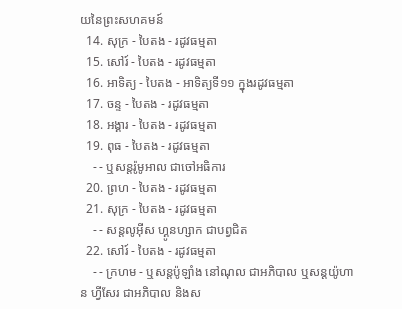យនៃព្រះសហគមន៍
  14. សុក្រ - បៃតង - រដូវធម្មតា
  15. សៅរ៍ - បៃតង - រដូវធម្មតា
  16. អាទិត្យ - បៃតង - អាទិត្យទី១១ ក្នុងរដូវធម្មតា
  17. ចន្ទ - បៃតង - រដូវធម្មតា
  18. អង្គារ - បៃតង - រដូវធម្មតា
  19. ពុធ - បៃតង - រដូវធម្មតា
    - - ឬសន្ដរ៉ូមូអាល ជាចៅអធិការ
  20. ព្រហ - បៃតង - រដូវធម្មតា
  21. សុក្រ - បៃតង - រដូវធម្មតា
    - - សន្ដលូអ៊ីស ហ្គូនហ្សាក ជាបព្វជិត
  22. សៅរ៍ - បៃតង - រដូវធម្មតា
    - - ក្រហម - ឬសន្ដប៉ូឡាំង នៅណុល ជាអភិបាល ឬសន្ដយ៉ូហាន ហ្វីសែរ ជាអភិបាល និងស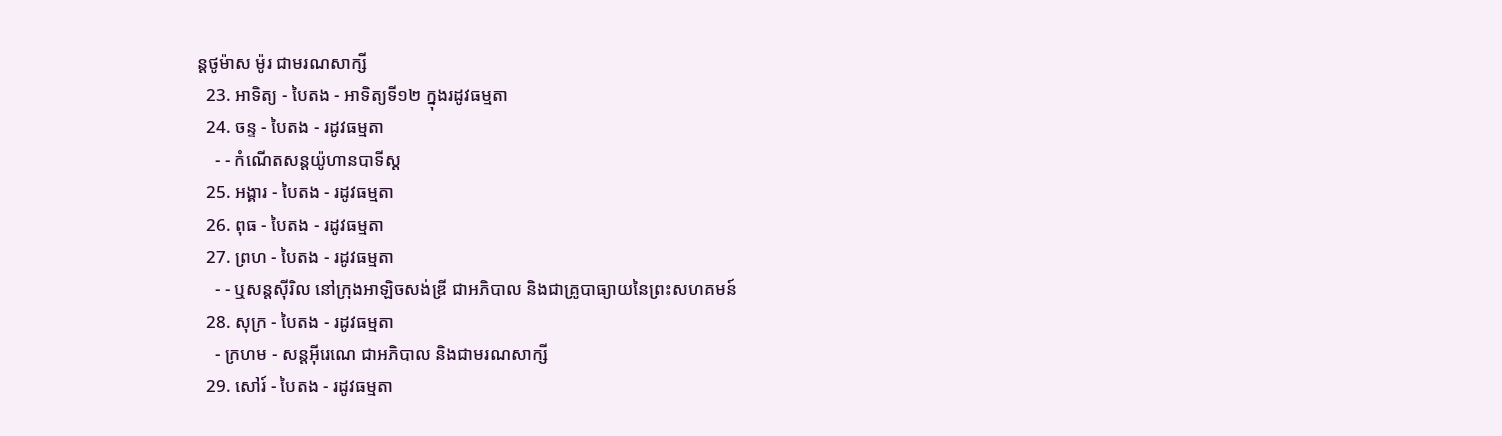ន្ដថូម៉ាស ម៉ូរ ជាមរណសាក្សី
  23. អាទិត្យ - បៃតង - អាទិត្យទី១២ ក្នុងរដូវធម្មតា
  24. ចន្ទ - បៃតង - រដូវធម្មតា
    - - កំណើតសន្ដយ៉ូហានបាទីស្ដ
  25. អង្គារ - បៃតង - រដូវធម្មតា
  26. ពុធ - បៃតង - រដូវធម្មតា
  27. ព្រហ - បៃតង - រដូវធម្មតា
    - - ឬសន្ដស៊ីរិល នៅក្រុងអាឡិចសង់ឌ្រី ជាអភិបាល និងជាគ្រូបាធ្យាយនៃព្រះសហគមន៍
  28. សុក្រ - បៃតង - រដូវធម្មតា
    - ក្រហម - សន្ដអ៊ីរេណេ ជាអភិបាល និងជាមរណសាក្សី
  29. សៅរ៍ - បៃតង - រដូវធម្មតា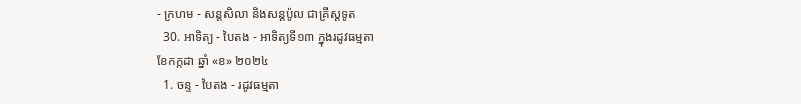- ក្រហម - សន្ដសិលា និងសន្ដប៉ូល ជាគ្រីស្ដទូត
  30. អាទិត្យ - បៃតង - អាទិត្យទី១៣ ក្នុងរដូវធម្មតា
ខែកក្កដា ឆ្នាំ «ខ» ២០២៤
  1. ចន្ទ - បៃតង - រដូវធម្មតា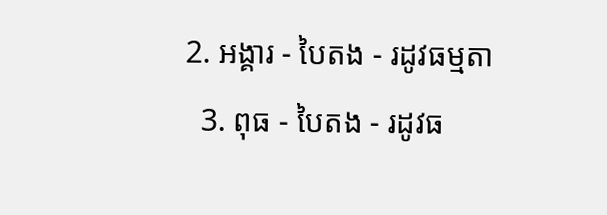2. អង្គារ - បៃតង - រដូវធម្មតា
  3. ពុធ - បៃតង - រដូវធ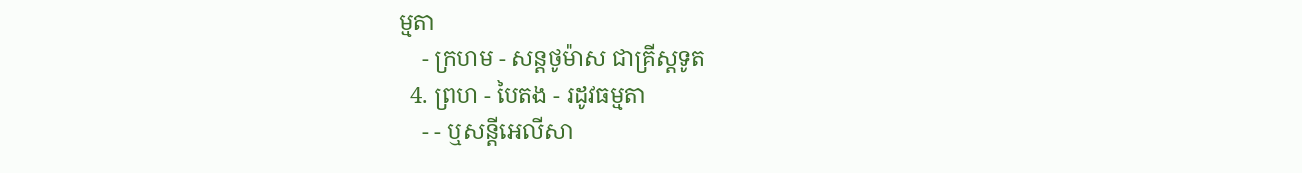ម្មតា
    - ក្រហម - សន្ដថូម៉ាស ជាគ្រីស្ដទូត
  4. ព្រហ - បៃតង - រដូវធម្មតា
    - - ឬសន្ដីអេលីសា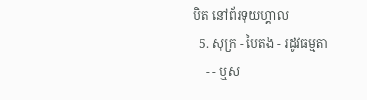បិត នៅព័រទុយហ្គាល
  5. សុក្រ - បៃតង - រដូវធម្មតា
    - - ឬស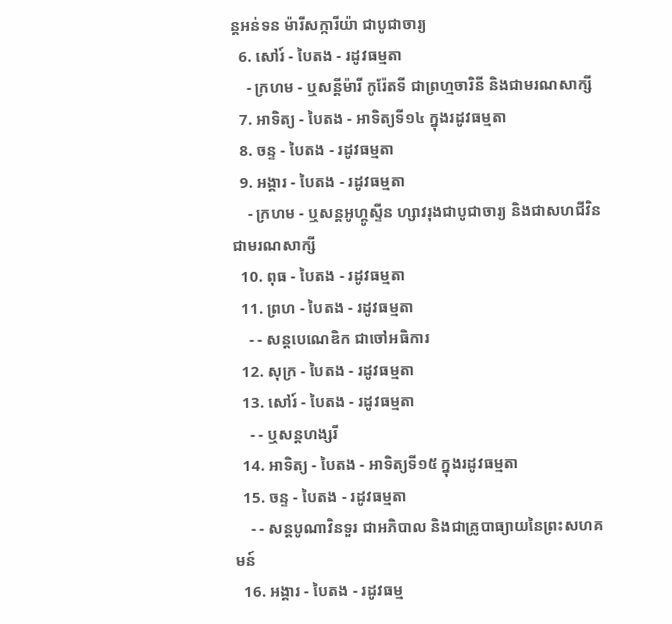ន្ដអន់ទន ម៉ារីសក្ការីយ៉ា ជាបូជាចារ្យ
  6. សៅរ៍ - បៃតង - រដូវធម្មតា
    - ក្រហម - ឬសន្ដីម៉ារី កូរ៉ែតទី ជាព្រហ្មចារិនី និងជាមរណសាក្សី
  7. អាទិត្យ - បៃតង - អាទិត្យទី១៤ ក្នុងរដូវធម្មតា
  8. ចន្ទ - បៃតង - រដូវធម្មតា
  9. អង្គារ - បៃតង - រដូវធម្មតា
    - ក្រហម - ឬសន្ដអូហ្គូស្ទីន ហ្សាវរុងជាបូជាចារ្យ និងជាសហជីវិន ជាមរណសាក្សី
  10. ពុធ - បៃតង - រដូវធម្មតា
  11. ព្រហ - បៃតង - រដូវធម្មតា
    - - សន្ដបេណេឌិក ជាចៅអធិការ
  12. សុក្រ - បៃតង - រដូវធម្មតា
  13. សៅរ៍ - បៃតង - រដូវធម្មតា
    - - ឬសន្ដហង្សរី
  14. អាទិត្យ - បៃតង - អាទិត្យទី១៥ ក្នុងរដូវធម្មតា
  15. ចន្ទ - បៃតង - រដូវធម្មតា
    - - សន្ដបូណាវិនទួរ ជាអភិបាល និងជាគ្រូបាធ្យាយនៃព្រះសហគមន៍
  16. អង្គារ - បៃតង - រដូវធម្ម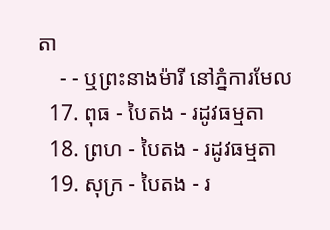តា
    - - ឬព្រះនាងម៉ារី នៅភ្នំការមែល
  17. ពុធ - បៃតង - រដូវធម្មតា
  18. ព្រហ - បៃតង - រដូវធម្មតា
  19. សុក្រ - បៃតង - រ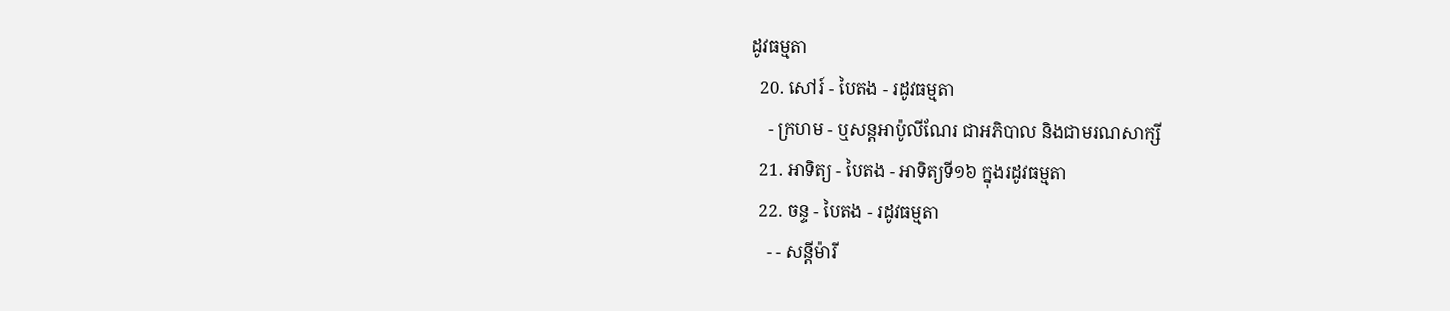ដូវធម្មតា
  20. សៅរ៍ - បៃតង - រដូវធម្មតា
    - ក្រហម - ឬសន្ដអាប៉ូលីណែរ ជាអភិបាល និងជាមរណសាក្សី
  21. អាទិត្យ - បៃតង - អាទិត្យទី១៦ ក្នុងរដូវធម្មតា
  22. ចន្ទ - បៃតង - រដូវធម្មតា
    - - សន្ដីម៉ារី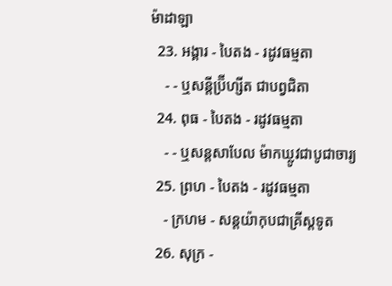ម៉ាដាឡា
  23. អង្គារ - បៃតង - រដូវធម្មតា
    - - ឬសន្ដីប្រ៊ីហ្សីត ជាបព្វជិតា
  24. ពុធ - បៃតង - រដូវធម្មតា
    - - ឬសន្ដសាបែល ម៉ាកឃ្លូវជាបូជាចារ្យ
  25. ព្រហ - បៃតង - រដូវធម្មតា
    - ក្រហម - សន្ដយ៉ាកុបជាគ្រីស្ដទូត
  26. សុក្រ -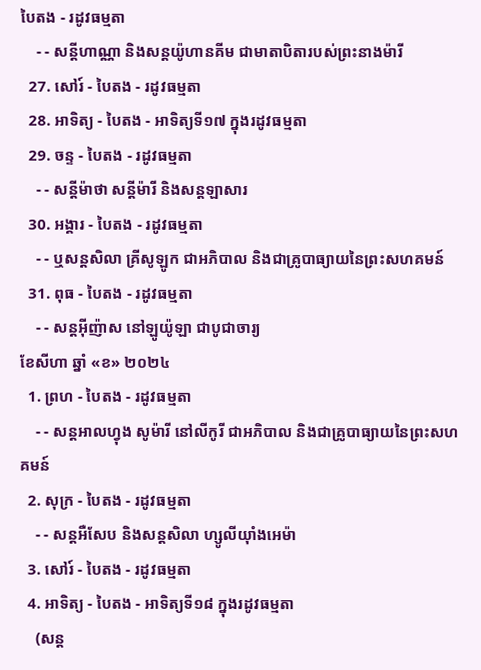បៃតង - រដូវធម្មតា
    - - សន្ដីហាណ្ណា និងសន្ដយ៉ូហានគីម ជាមាតាបិតារបស់ព្រះនាងម៉ារី
  27. សៅរ៍ - បៃតង - រដូវធម្មតា
  28. អាទិត្យ - បៃតង - អាទិត្យទី១៧ ក្នុងរដូវធម្មតា
  29. ចន្ទ - បៃតង - រដូវធម្មតា
    - - សន្ដីម៉ាថា សន្ដីម៉ារី និងសន្ដឡាសារ
  30. អង្គារ - បៃតង - រដូវធម្មតា
    - - ឬសន្ដសិលា គ្រីសូឡូក ជាអភិបាល និងជាគ្រូបាធ្យាយនៃព្រះសហគមន៍
  31. ពុធ - បៃតង - រដូវធម្មតា
    - - សន្ដអ៊ីញ៉ាស នៅឡូយ៉ូឡា ជាបូជាចារ្យ
ខែសីហា ឆ្នាំ «ខ» ២០២៤
  1. ព្រហ - បៃតង - រដូវធម្មតា
    - - សន្ដអាលហ្វុង សូម៉ារី នៅលីកូរី ជាអភិបាល និងជាគ្រូបាធ្យាយនៃព្រះសហគមន៍
  2. សុក្រ - បៃតង - រដូវធម្មតា
    - - សន្តអឺសែប និងសន្តសិលា ហ្សូលីយ៉ាំងអេម៉ា
  3. សៅរ៍ - បៃតង - រដូវធម្មតា
  4. អាទិត្យ - បៃតង - អាទិត្យទី១៨ ក្នុងរដូវធម្មតា
    (សន្ត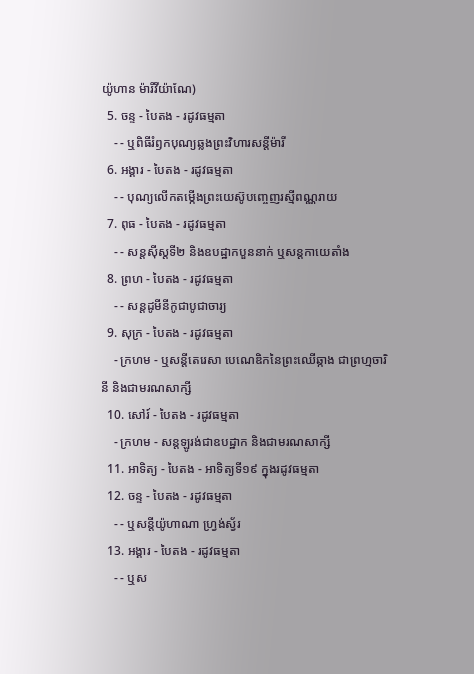យ៉ូហាន ម៉ារីវីយ៉ាណែ)
  5. ចន្ទ - បៃតង - រដូវធម្មតា
    - - ឬពិធីរំឭកបុណ្យឆ្លងព្រះវិហារសន្តីម៉ារី
  6. អង្គារ - បៃតង - រដូវធម្មតា
    - - បុណ្យលើកតម្កើងព្រះយេស៊ូបញ្ចេញរស្មីពណ្ណរាយ
  7. ពុធ - បៃតង - រដូវធម្មតា
    - - សន្តស៊ីស្តទី២ និងឧបដ្ឋាកបួននាក់ ឬសន្តកាយេតាំង
  8. ព្រហ - បៃតង - រដូវធម្មតា
    - - សន្តដូមីនីកូជាបូជាចារ្យ
  9. សុក្រ - បៃតង - រដូវធម្មតា
    - ក្រហម - ឬសន្ដីតេរេសា បេណេឌិកនៃព្រះឈើឆ្កាង ជាព្រហ្មចារិនី និងជាមរណសាក្សី
  10. សៅរ៍ - បៃតង - រដូវធម្មតា
    - ក្រហម - សន្តឡូរង់ជាឧបដ្ឋាក និងជាមរណសាក្សី
  11. អាទិត្យ - បៃតង - អាទិត្យទី១៩ ក្នុងរដូវធម្មតា
  12. ចន្ទ - បៃតង - រដូវធម្មតា
    - - ឬសន្តីយ៉ូហាណា ហ្រ្វង់ស្វ័រ
  13. អង្គារ - បៃតង - រដូវធម្មតា
    - - ឬស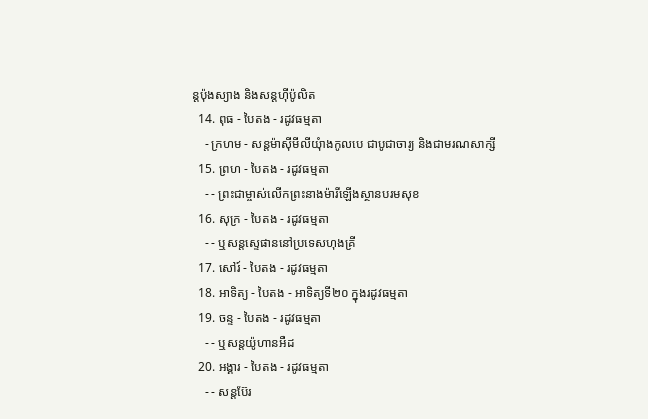ន្តប៉ុងស្យាង និងសន្តហ៊ីប៉ូលិត
  14. ពុធ - បៃតង - រដូវធម្មតា
    - ក្រហម - សន្តម៉ាស៊ីមីលីយុំាងកូលបេ ជាបូជាចារ្យ និងជាមរណសាក្សី
  15. ព្រហ - បៃតង - រដូវធម្មតា
    - - ព្រះជាម្ចាស់លើកព្រះនាងម៉ារីឡើងស្ថានបរមសុខ
  16. សុក្រ - បៃតង - រដូវធម្មតា
    - - ឬសន្តស្ទេផាននៅប្រទេសហុងគ្រី
  17. សៅរ៍ - បៃតង - រដូវធម្មតា
  18. អាទិត្យ - បៃតង - អាទិត្យទី២០ ក្នុងរដូវធម្មតា
  19. ចន្ទ - បៃតង - រដូវធម្មតា
    - - ឬសន្តយ៉ូហានអឺដ
  20. អង្គារ - បៃតង - រដូវធម្មតា
    - - សន្តប៊ែរ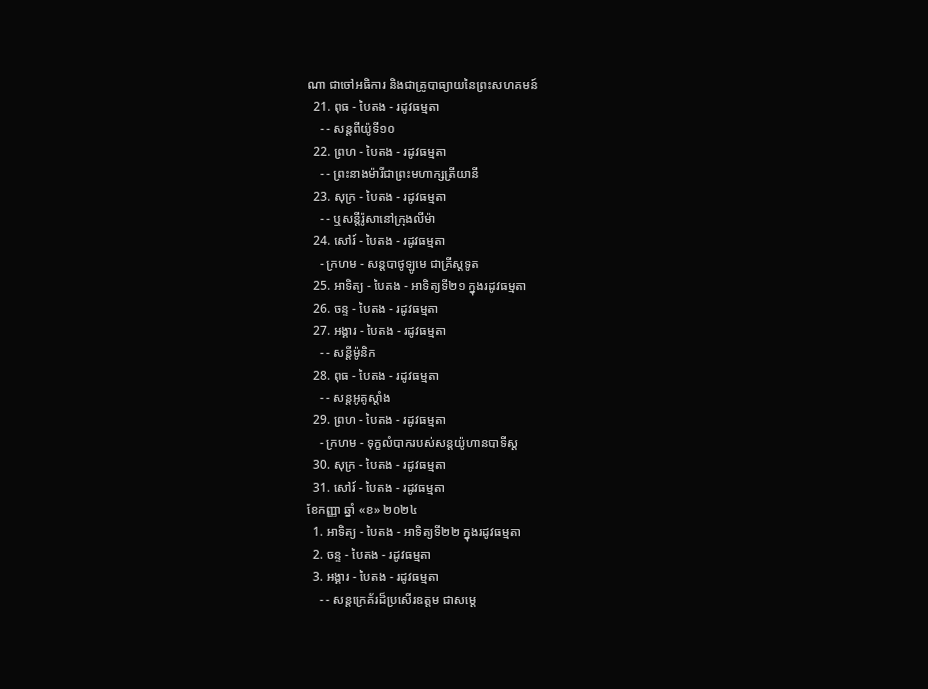ណា ជាចៅអធិការ និងជាគ្រូបាធ្យាយនៃព្រះសហគមន៍
  21. ពុធ - បៃតង - រដូវធម្មតា
    - - សន្តពីយ៉ូទី១០
  22. ព្រហ - បៃតង - រដូវធម្មតា
    - - ព្រះនាងម៉ារីជាព្រះមហាក្សត្រីយានី
  23. សុក្រ - បៃតង - រដូវធម្មតា
    - - ឬសន្តីរ៉ូសានៅក្រុងលីម៉ា
  24. សៅរ៍ - បៃតង - រដូវធម្មតា
    - ក្រហម - សន្តបាថូឡូមេ ជាគ្រីស្ដទូត
  25. អាទិត្យ - បៃតង - អាទិត្យទី២១ ក្នុងរដូវធម្មតា
  26. ចន្ទ - បៃតង - រដូវធម្មតា
  27. អង្គារ - បៃតង - រដូវធម្មតា
    - - សន្ដីម៉ូនិក
  28. ពុធ - បៃតង - រដូវធម្មតា
    - - សន្តអូគូស្តាំង
  29. ព្រហ - បៃតង - រដូវធម្មតា
    - ក្រហម - ទុក្ខលំបាករបស់សន្តយ៉ូហានបាទីស្ដ
  30. សុក្រ - បៃតង - រដូវធម្មតា
  31. សៅរ៍ - បៃតង - រដូវធម្មតា
ខែកញ្ញា ឆ្នាំ «ខ» ២០២៤
  1. អាទិត្យ - បៃតង - អាទិត្យទី២២ ក្នុងរដូវធម្មតា
  2. ចន្ទ - បៃតង - រដូវធម្មតា
  3. អង្គារ - បៃតង - រដូវធម្មតា
    - - សន្តក្រេគ័រដ៏ប្រសើរឧត្តម ជាសម្ដេ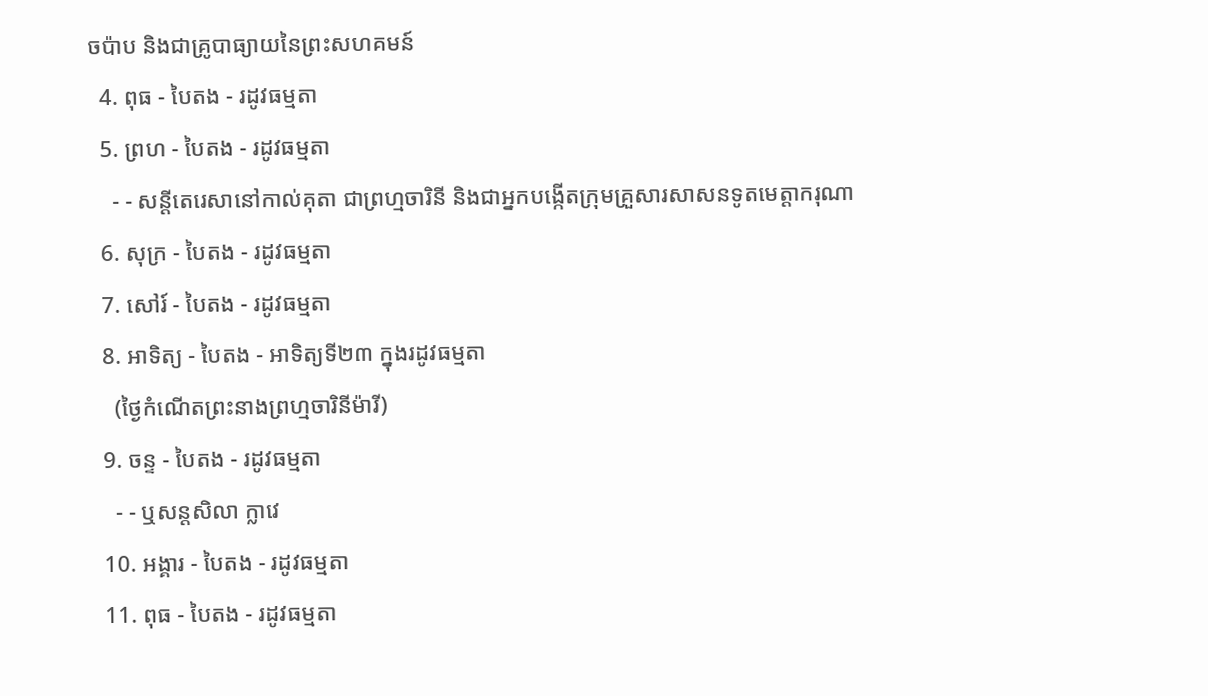ចប៉ាប និងជាគ្រូបាធ្យាយនៃព្រះសហគមន៍
  4. ពុធ - បៃតង - រដូវធម្មតា
  5. ព្រហ - បៃតង - រដូវធម្មតា
    - - សន្តីតេរេសានៅកាល់គុតា ជាព្រហ្មចារិនី និងជាអ្នកបង្កើតក្រុមគ្រួសារសាសនទូតមេត្ដាករុណា
  6. សុក្រ - បៃតង - រដូវធម្មតា
  7. សៅរ៍ - បៃតង - រដូវធម្មតា
  8. អាទិត្យ - បៃតង - អាទិត្យទី២៣ ក្នុងរដូវធម្មតា
    (ថ្ងៃកំណើតព្រះនាងព្រហ្មចារិនីម៉ារី)
  9. ចន្ទ - បៃតង - រដូវធម្មតា
    - - ឬសន្តសិលា ក្លាវេ
  10. អង្គារ - បៃតង - រដូវធម្មតា
  11. ពុធ - បៃតង - រដូវធម្មតា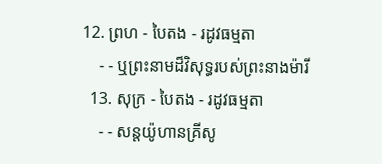12. ព្រហ - បៃតង - រដូវធម្មតា
    - - ឬព្រះនាមដ៏វិសុទ្ធរបស់ព្រះនាងម៉ារី
  13. សុក្រ - បៃតង - រដូវធម្មតា
    - - សន្តយ៉ូហានគ្រីសូ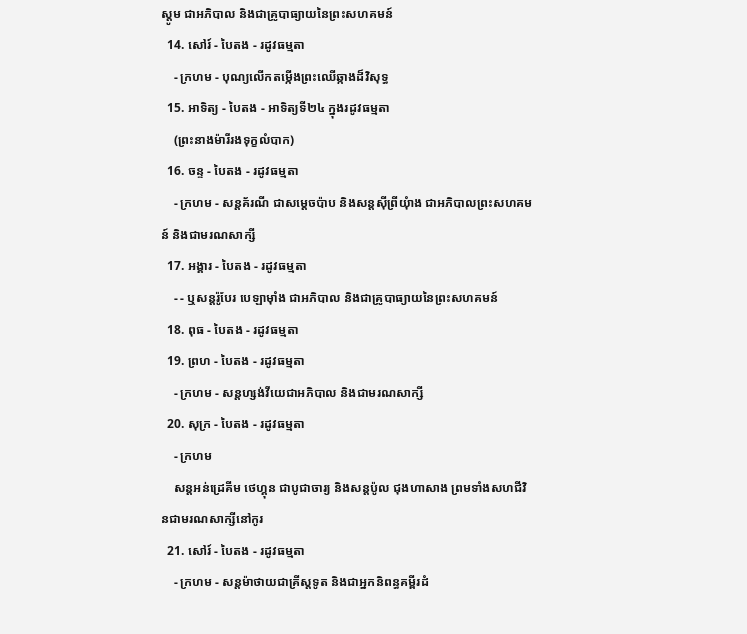ស្តូម ជាអភិបាល និងជាគ្រូបាធ្យាយនៃព្រះសហគមន៍
  14. សៅរ៍ - បៃតង - រដូវធម្មតា
    - ក្រហម - បុណ្យលើកតម្កើងព្រះឈើឆ្កាងដ៏វិសុទ្ធ
  15. អាទិត្យ - បៃតង - អាទិត្យទី២៤ ក្នុងរដូវធម្មតា
    (ព្រះនាងម៉ារីរងទុក្ខលំបាក)
  16. ចន្ទ - បៃតង - រដូវធម្មតា
    - ក្រហម - សន្តគ័រណី ជាសម្ដេចប៉ាប និងសន្តស៊ីព្រីយុំាង ជាអភិបាលព្រះសហគមន៍ និងជាមរណសាក្សី
  17. អង្គារ - បៃតង - រដូវធម្មតា
    - - ឬសន្តរ៉ូបែរ បេឡាម៉ាំង ជាអភិបាល និងជាគ្រូបាធ្យាយនៃព្រះសហគមន៍
  18. ពុធ - បៃតង - រដូវធម្មតា
  19. ព្រហ - បៃតង - រដូវធម្មតា
    - ក្រហម - សន្តហ្សង់វីយេជាអភិបាល និងជាមរណសាក្សី
  20. សុក្រ - បៃតង - រដូវធម្មតា
    - ក្រហម
    សន្តអន់ដ្រេគីម ថេហ្គុន ជាបូជាចារ្យ និងសន្តប៉ូល ជុងហាសាង ព្រមទាំងសហជីវិនជាមរណសាក្សីនៅកូរ
  21. សៅរ៍ - បៃតង - រដូវធម្មតា
    - ក្រហម - សន្តម៉ាថាយជាគ្រីស្តទូត និងជាអ្នកនិពន្ធគម្ពីរដំ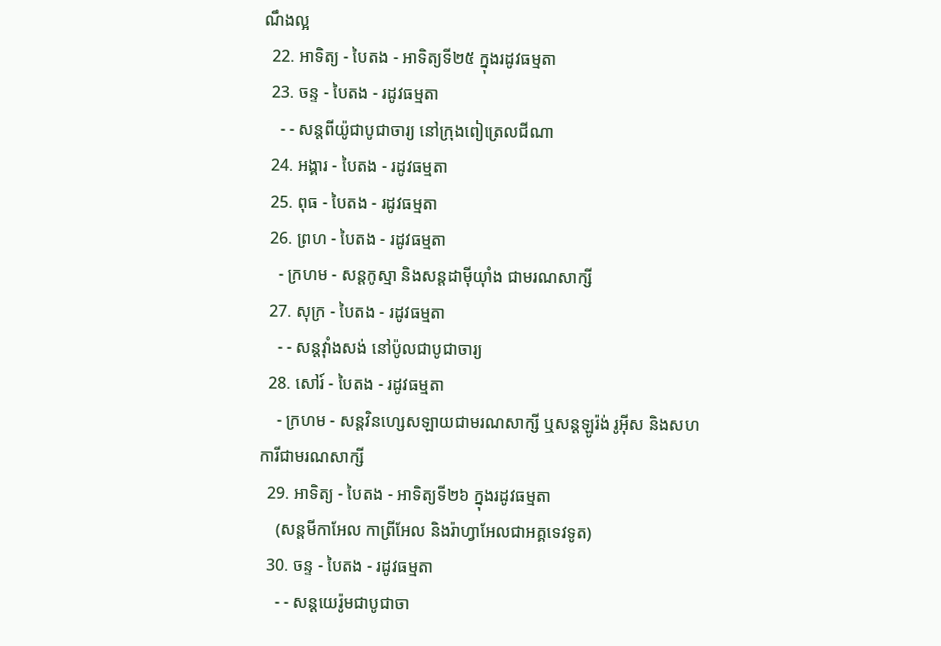ណឹងល្អ
  22. អាទិត្យ - បៃតង - អាទិត្យទី២៥ ក្នុងរដូវធម្មតា
  23. ចន្ទ - បៃតង - រដូវធម្មតា
    - - សន្តពីយ៉ូជាបូជាចារ្យ នៅក្រុងពៀត្រេលជីណា
  24. អង្គារ - បៃតង - រដូវធម្មតា
  25. ពុធ - បៃតង - រដូវធម្មតា
  26. ព្រហ - បៃតង - រដូវធម្មតា
    - ក្រហម - សន្តកូស្មា និងសន្តដាម៉ីយុាំង ជាមរណសាក្សី
  27. សុក្រ - បៃតង - រដូវធម្មតា
    - - សន្តវុាំងសង់ នៅប៉ូលជាបូជាចារ្យ
  28. សៅរ៍ - បៃតង - រដូវធម្មតា
    - ក្រហម - សន្តវិនហ្សេសឡាយជាមរណសាក្សី ឬសន្តឡូរ៉ង់ រូអ៊ីស និងសហការីជាមរណសាក្សី
  29. អាទិត្យ - បៃតង - អាទិត្យទី២៦ ក្នុងរដូវធម្មតា
    (សន្តមីកាអែល កាព្រីអែល និងរ៉ាហ្វាអែលជាអគ្គទេវទូត)
  30. ចន្ទ - បៃតង - រដូវធម្មតា
    - - សន្ដយេរ៉ូមជាបូជាចា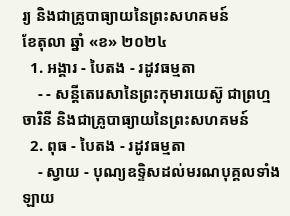រ្យ និងជាគ្រូបាធ្យាយនៃព្រះសហគមន៍
ខែតុលា ឆ្នាំ «ខ» ២០២៤
  1. អង្គារ - បៃតង - រដូវធម្មតា
    - - សន្តីតេរេសានៃព្រះកុមារយេស៊ូ ជាព្រហ្មចារិនី និងជាគ្រូបាធ្យាយនៃព្រះសហគមន៍
  2. ពុធ - បៃតង - រដូវធម្មតា
    - ស្វាយ - បុណ្យឧទ្ទិសដល់មរណបុគ្គលទាំងឡាយ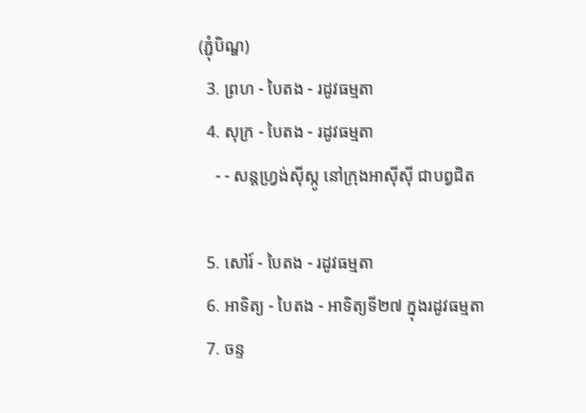(ភ្ជុំបិណ្ឌ)
  3. ព្រហ - បៃតង - រដូវធម្មតា
  4. សុក្រ - បៃតង - រដូវធម្មតា
    - - សន្តហ្វ្រង់ស៊ីស្កូ នៅក្រុងអាស៊ីស៊ី ជាបព្វជិត

  5. សៅរ៍ - បៃតង - រដូវធម្មតា
  6. អាទិត្យ - បៃតង - អាទិត្យទី២៧ ក្នុងរដូវធម្មតា
  7. ចន្ទ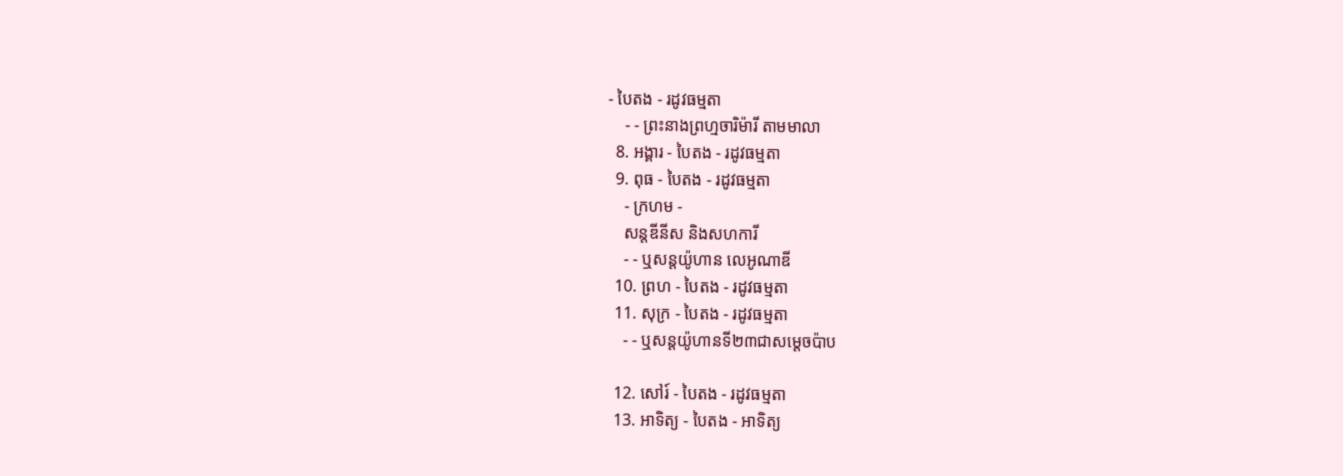- បៃតង - រដូវធម្មតា
    - - ព្រះនាងព្រហ្មចារិម៉ារី តាមមាលា
  8. អង្គារ - បៃតង - រដូវធម្មតា
  9. ពុធ - បៃតង - រដូវធម្មតា
    - ក្រហម -
    សន្តឌីនីស និងសហការី
    - - ឬសន្តយ៉ូហាន លេអូណាឌី
  10. ព្រហ - បៃតង - រដូវធម្មតា
  11. សុក្រ - បៃតង - រដូវធម្មតា
    - - ឬសន្តយ៉ូហានទី២៣ជាសម្តេចប៉ាប

  12. សៅរ៍ - បៃតង - រដូវធម្មតា
  13. អាទិត្យ - បៃតង - អាទិត្យ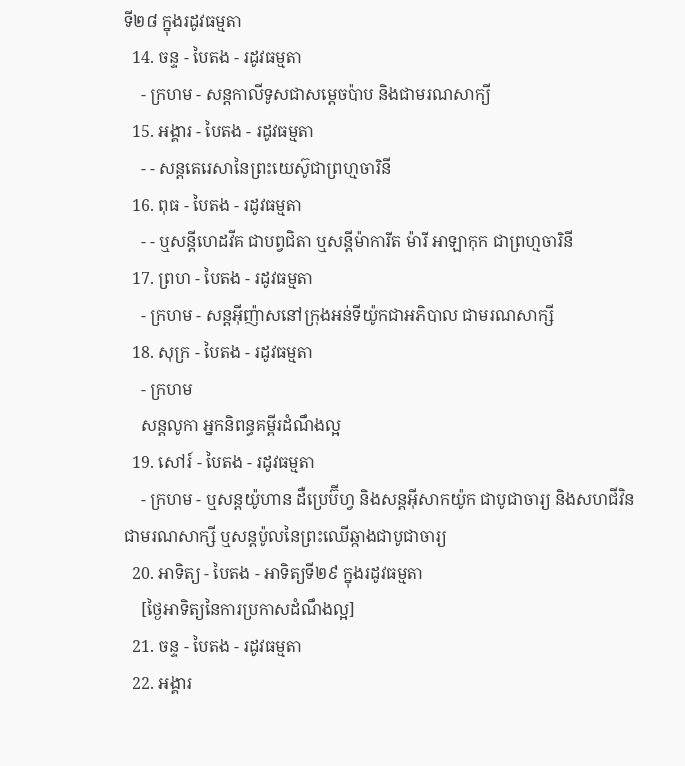ទី២៨ ក្នុងរដូវធម្មតា
  14. ចន្ទ - បៃតង - រដូវធម្មតា
    - ក្រហម - សន្ដកាលីទូសជាសម្ដេចប៉ាប និងជាមរណសាក្យី
  15. អង្គារ - បៃតង - រដូវធម្មតា
    - - សន្តតេរេសានៃព្រះយេស៊ូជាព្រហ្មចារិនី
  16. ពុធ - បៃតង - រដូវធម្មតា
    - - ឬសន្ដីហេដវីគ ជាបព្វជិតា ឬសន្ដីម៉ាការីត ម៉ារី អាឡាកុក ជាព្រហ្មចារិនី
  17. ព្រហ - បៃតង - រដូវធម្មតា
    - ក្រហម - សន្តអ៊ីញ៉ាសនៅក្រុងអន់ទីយ៉ូកជាអភិបាល ជាមរណសាក្សី
  18. សុក្រ - បៃតង - រដូវធម្មតា
    - ក្រហម
    សន្តលូកា អ្នកនិពន្ធគម្ពីរដំណឹងល្អ
  19. សៅរ៍ - បៃតង - រដូវធម្មតា
    - ក្រហម - ឬសន្ដយ៉ូហាន ដឺប្រេប៊ីហ្វ និងសន្ដអ៊ីសាកយ៉ូក ជាបូជាចារ្យ និងសហជីវិន ជាមរណសាក្សី ឬសន្ដប៉ូលនៃព្រះឈើឆ្កាងជាបូជាចារ្យ
  20. អាទិត្យ - បៃតង - អាទិត្យទី២៩ ក្នុងរដូវធម្មតា
    [ថ្ងៃអាទិត្យនៃការប្រកាសដំណឹងល្អ]
  21. ចន្ទ - បៃតង - រដូវធម្មតា
  22. អង្គារ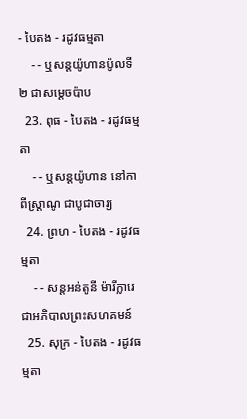- បៃតង - រដូវធម្មតា
    - - ឬសន្តយ៉ូហានប៉ូលទី២ ជាសម្ដេចប៉ាប
  23. ពុធ - បៃតង - រដូវធម្មតា
    - - ឬសន្ដយ៉ូហាន នៅកាពីស្រ្ដាណូ ជាបូជាចារ្យ
  24. ព្រហ - បៃតង - រដូវធម្មតា
    - - សន្តអន់តូនី ម៉ារីក្លារេ ជាអភិបាលព្រះសហគមន៍
  25. សុក្រ - បៃតង - រដូវធម្មតា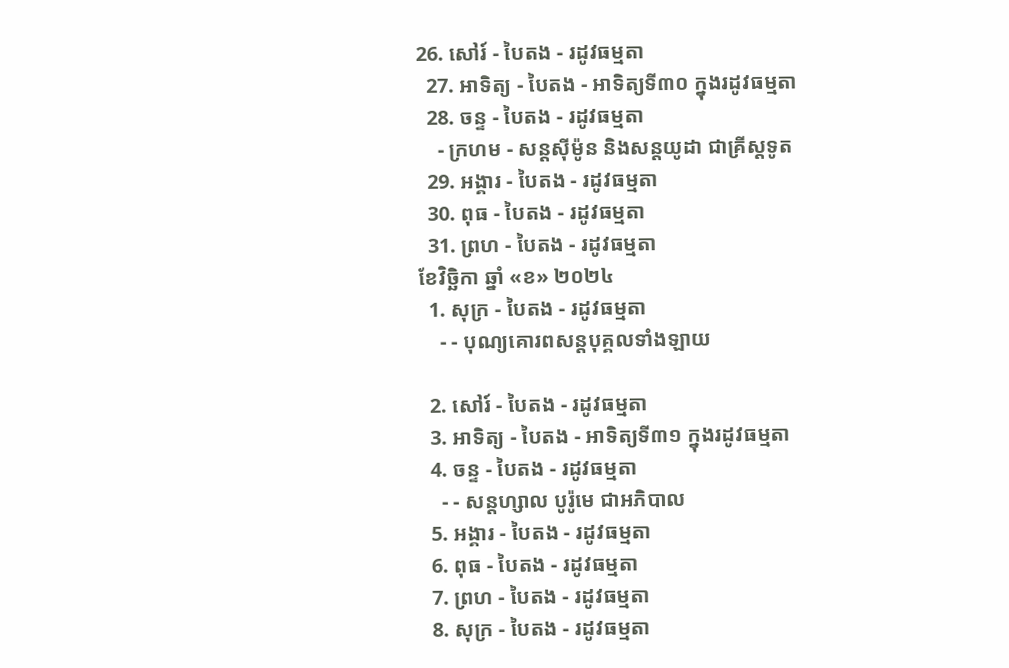26. សៅរ៍ - បៃតង - រដូវធម្មតា
  27. អាទិត្យ - បៃតង - អាទិត្យទី៣០ ក្នុងរដូវធម្មតា
  28. ចន្ទ - បៃតង - រដូវធម្មតា
    - ក្រហម - សន្ដស៊ីម៉ូន និងសន្ដយូដា ជាគ្រីស្ដទូត
  29. អង្គារ - បៃតង - រដូវធម្មតា
  30. ពុធ - បៃតង - រដូវធម្មតា
  31. ព្រហ - បៃតង - រដូវធម្មតា
ខែវិច្ឆិកា ឆ្នាំ «ខ» ២០២៤
  1. សុក្រ - បៃតង - រដូវធម្មតា
    - - បុណ្យគោរពសន្ដបុគ្គលទាំងឡាយ

  2. សៅរ៍ - បៃតង - រដូវធម្មតា
  3. អាទិត្យ - បៃតង - អាទិត្យទី៣១ ក្នុងរដូវធម្មតា
  4. ចន្ទ - បៃតង - រដូវធម្មតា
    - - សន្ដហ្សាល បូរ៉ូមេ ជាអភិបាល
  5. អង្គារ - បៃតង - រដូវធម្មតា
  6. ពុធ - បៃតង - រដូវធម្មតា
  7. ព្រហ - បៃតង - រដូវធម្មតា
  8. សុក្រ - បៃតង - រដូវធម្មតា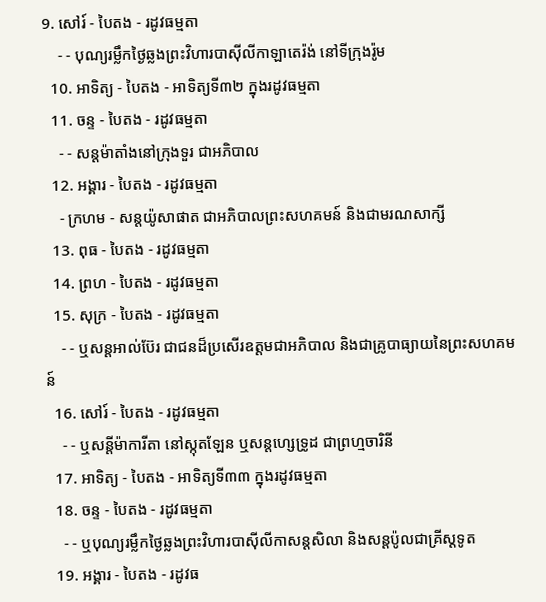9. សៅរ៍ - បៃតង - រដូវធម្មតា
    - - បុណ្យរម្លឹកថ្ងៃឆ្លងព្រះវិហារបាស៊ីលីកាឡាតេរ៉ង់ នៅទីក្រុងរ៉ូម
  10. អាទិត្យ - បៃតង - អាទិត្យទី៣២ ក្នុងរដូវធម្មតា
  11. ចន្ទ - បៃតង - រដូវធម្មតា
    - - សន្ដម៉ាតាំងនៅក្រុងទួរ ជាអភិបាល
  12. អង្គារ - បៃតង - រដូវធម្មតា
    - ក្រហម - សន្ដយ៉ូសាផាត ជាអភិបាលព្រះសហគមន៍ និងជាមរណសាក្សី
  13. ពុធ - បៃតង - រដូវធម្មតា
  14. ព្រហ - បៃតង - រដូវធម្មតា
  15. សុក្រ - បៃតង - រដូវធម្មតា
    - - ឬសន្ដអាល់ប៊ែរ ជាជនដ៏ប្រសើរឧត្ដមជាអភិបាល និងជាគ្រូបាធ្យាយនៃព្រះសហគមន៍
  16. សៅរ៍ - បៃតង - រដូវធម្មតា
    - - ឬសន្ដីម៉ាការីតា នៅស្កុតឡែន ឬសន្ដហ្សេទ្រូដ ជាព្រហ្មចារិនី
  17. អាទិត្យ - បៃតង - អាទិត្យទី៣៣ ក្នុងរដូវធម្មតា
  18. ចន្ទ - បៃតង - រដូវធម្មតា
    - - ឬបុណ្យរម្លឹកថ្ងៃឆ្លងព្រះវិហារបាស៊ីលីកាសន្ដសិលា និងសន្ដប៉ូលជាគ្រីស្ដទូត
  19. អង្គារ - បៃតង - រដូវធ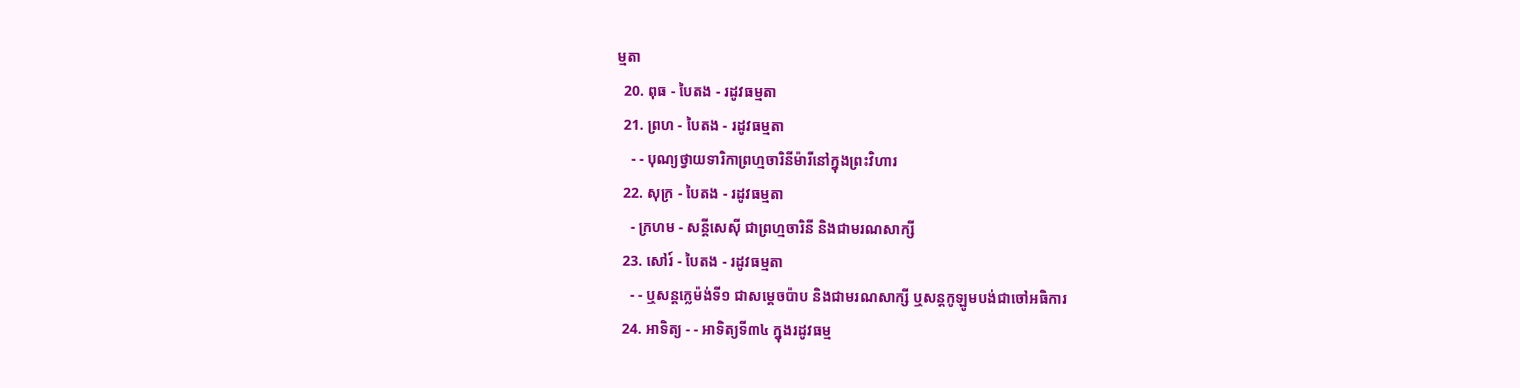ម្មតា
  20. ពុធ - បៃតង - រដូវធម្មតា
  21. ព្រហ - បៃតង - រដូវធម្មតា
    - - បុណ្យថ្វាយទារិកាព្រហ្មចារិនីម៉ារីនៅក្នុងព្រះវិហារ
  22. សុក្រ - បៃតង - រដូវធម្មតា
    - ក្រហម - សន្ដីសេស៊ី ជាព្រហ្មចារិនី និងជាមរណសាក្សី
  23. សៅរ៍ - បៃតង - រដូវធម្មតា
    - - ឬសន្ដក្លេម៉ង់ទី១ ជាសម្ដេចប៉ាប និងជាមរណសាក្សី ឬសន្ដកូឡូមបង់ជាចៅអធិការ
  24. អាទិត្យ - - អាទិត្យទី៣៤ ក្នុងរដូវធម្ម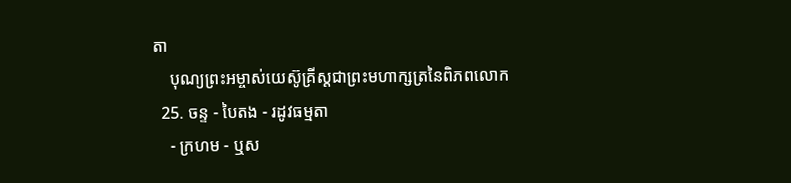តា
    បុណ្យព្រះអម្ចាស់យេស៊ូគ្រីស្ដជាព្រះមហាក្សត្រនៃពិភពលោក
  25. ចន្ទ - បៃតង - រដូវធម្មតា
    - ក្រហម - ឬស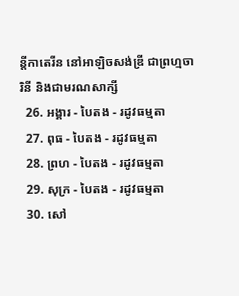ន្ដីកាតេរីន នៅអាឡិចសង់ឌ្រី ជាព្រហ្មចារិនី និងជាមរណសាក្សី
  26. អង្គារ - បៃតង - រដូវធម្មតា
  27. ពុធ - បៃតង - រដូវធម្មតា
  28. ព្រហ - បៃតង - រដូវធម្មតា
  29. សុក្រ - បៃតង - រដូវធម្មតា
  30. សៅ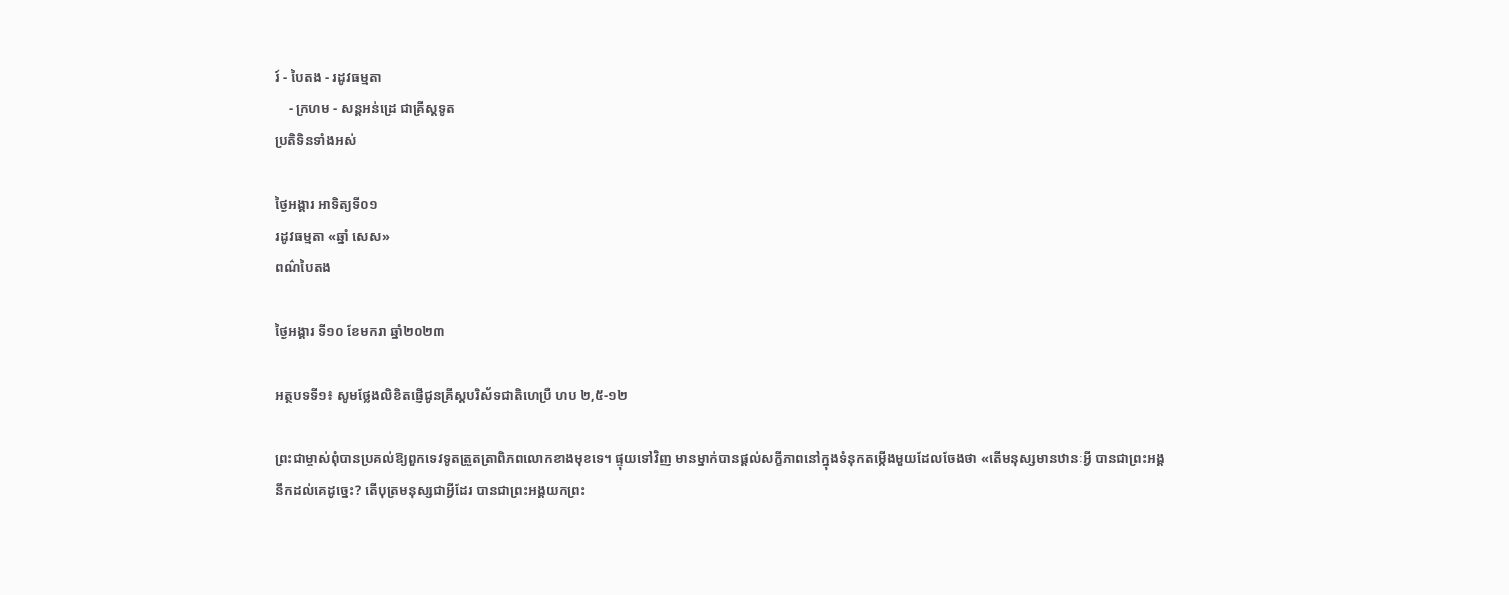រ៍ - បៃតង - រដូវធម្មតា
    - ក្រហម - សន្ដអន់ដ្រេ ជាគ្រីស្ដទូត
ប្រតិទិនទាំងអស់

ថ្ងៃអង្គារ អាទិត្យទី០១
រដូវធម្មតា «ឆ្នាំ សេស»
ពណ៌បៃតង

ថ្ងៃអង្គារ ទី១០ ខែមករា ឆ្នាំ២០២៣

អត្ថបទទី១៖ សូមថ្លែងលិខិតផ្ញើជូនគ្រីស្តបរិស័ទជាតិហេប្រឺ ហប ២,៥-១២

ព្រះជាម្ចាស់ពុំបានប្រគល់ឱ្យពួកទេវទូតត្រួតត្រាពិភពលោកខាងមុខទេ។ ផ្ទុយទៅវិញ មានម្នាក់បានផ្តល់សក្ខីភាពនៅក្នុងទំនុកតម្កើងមួយដែលចែងថា «តើមនុស្សមានឋានៈអ្វី បានជាព្រះអង្គនឹកដល់គេដូច្នេះ? តើបុត្រមនុស្សជាអ្វីដែរ បានជាព្រះអង្គយកព្រះ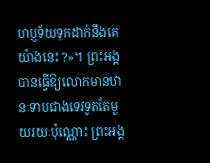ហប្ញទ័យទុកដាក់នឹងគេយ៉ាងនេះ ?»។ ព្រះអង្គបានធ្វើឱ្យលោកមានឋានៈទាបជាងទេវទូតតែមួយរយៈប៉ុណ្ណោះ ព្រះអង្គ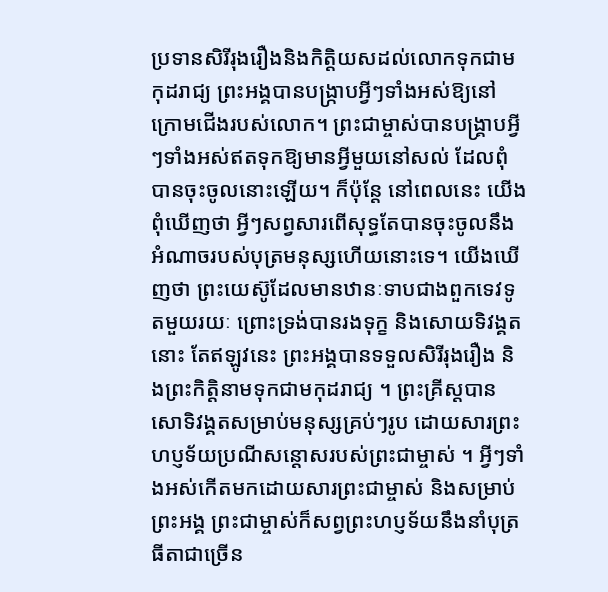ប្រទានសិរីរុងរឿងនិងកិត្តិយសដល់លោកទុកជាមកុដរាជ្យ ព្រះអង្គបានបង្រ្កាបអ្វីៗទាំងអស់ឱ្យនៅក្រោមជើងរបស់លោក។ ព្រះជាម្ចាស់បានបង្រ្គាបអ្វីៗទាំងអស់ឥតទុកឱ្យមានអ្វីមួយនៅសល់ ដែលពុំបានចុះចូលនោះឡើយ។ ក៏ប៉ុន្តែ នៅពេលនេះ យើងពុំឃើញថា អ្វីៗសព្វសារពើសុទ្ធតែបានចុះចូលនឹងអំណាចរបស់បុត្រមនុស្សហើយនោះទេ។ យើងឃើញថា ព្រះយេស៊ូដែលមានឋានៈទាបជាងពួកទេវទូតមួយរយៈ ព្រោះទ្រង់បានរងទុក្ខ និងសោយទិវង្គតនោះ តែឥឡូវនេះ ព្រះអង្គបានទទួលសិរីរុងរឿង និងព្រះកិត្តិនាមទុកជាមកុដរាជ្យ ។ ព្រះគ្រីស្តបានសោទិវង្គតសម្រាប់មនុស្សគ្រប់ៗរូប ដោយសារព្រះហប្ញទ័យប្រណីសន្តោសរបស់ព្រះជាម្ចាស់ ។ អ្វីៗទាំងអស់កើតមកដោយសារព្រះជាម្ចាស់ និងសម្រាប់ព្រះអង្គ ព្រះជាម្ចាស់ក៏សព្វព្រះហប្ញទ័យនឹងនាំបុត្រធីតាជាច្រើន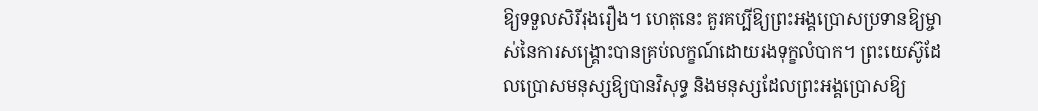ឱ្យទទួលសិរីរុងរឿង។ ហេតុនេះ គួរគប្បីឱ្យព្រះអង្គប្រោសប្រទានឱ្យម្ចាស់នៃការសង្រ្គោះបានគ្រប់លក្ខណ៍ដោយរងទុក្ខលំបាក។ ព្រះយេស៊ូដែលប្រោសមនុស្សឱ្យបានវិសុទ្ធ និងមនុស្សដែលព្រះអង្គប្រោសឱ្យ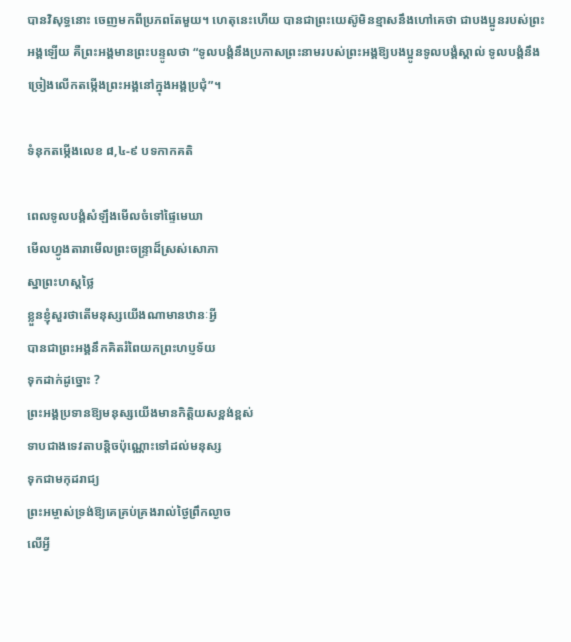បានវិសុទ្ធនោះ ចេញមកពីប្រភពតែមួយ។ ហេតុនេះហើយ បានជាព្រះយេស៊ូមិនខ្មាសនឹងហៅគេថា ជាបងប្អូនរបស់ព្រះអង្គឡើយ គឺព្រះអង្គមានព្រះបន្ទូលថា “ទូលបង្គំនឹងប្រកាសព្រះនាមរបស់ព្រះអង្គឱ្យបងប្អូនទូលបង្គំស្គាល់ ទូលបង្គំនឹងច្រៀងលើកតម្កើងព្រះអង្គនៅក្នុងអង្គប្រជុំ”។

ទំនុកតម្កើងលេខ ៨,៤-៩ បទកាកគតិ

ពេលទូលបង្គំសំឡឹងមើលចំទៅផ្ទៃមេឃា
មើលហ្វូងតារាមើលព្រះចន្ទ្រាដ៏ស្រស់សោភា
ស្នាព្រះហស្តថ្លៃ
ខ្លួនខ្ញុំសួរថាតើមនុស្សយើងណាមានឋានៈអ្វី
បានជាព្រះអង្គនឹកគិតរំពៃយកព្រះហប្ញទ័យ
ទុកដាក់ដូច្នោះ ?
ព្រះអង្គប្រទានឱ្យមនុស្សយើងមានកិត្តិយសខ្ពង់ខ្ពស់
ទាបជាងទេវតាបន្តិចប៉ុណ្ណោះទៅដល់មនុស្ស
ទុកជាមកុដរាជ្យ
ព្រះអម្ចាស់ទ្រង់ឱ្យគេគ្រប់គ្រងរាល់ថ្ងៃព្រឹកល្ងាច
លើអ្វី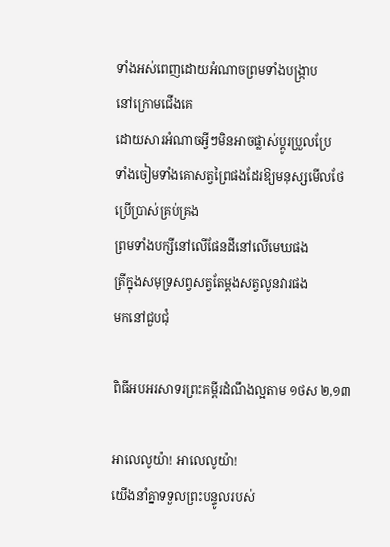ទាំងអស់ពេញដោយអំណាចព្រមទាំងបង្រ្កាប
នៅក្រោមជើងគេ
ដោយសារអំណាចអ្វីៗមិនអាចផ្លាស់ប្តូរប្រួលប្រែ
ទាំងចៀមទាំងគោសត្វព្រៃផងដែរឱ្យមនុស្សមើលថែ
ប្រើប្រាស់គ្រប់គ្រង
ព្រមទាំងបក្សីនៅលើផែនដីនៅលើមេឃផង
ត្រីក្នុងសមុទ្រសព្វសត្វតែម្តងសត្វលូនវារផង
មកនៅជួបជុំ

ពិធីអបអរសាទរព្រះគម្ពីរដំណឹងល្អតាម ១ថស ២,១៣

អាលេលូយ៉ា! អាលេលូយ៉ា!
យើងនាំគ្នាទទួលព្រះបន្ទូលរបស់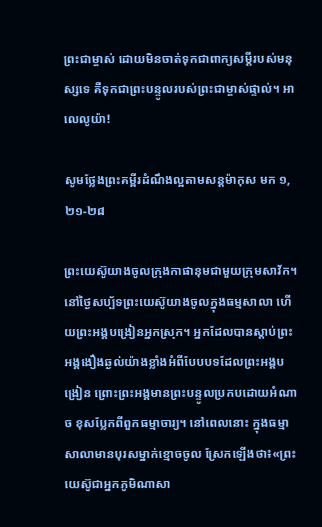ព្រះជាម្ចាស់ ដោយមិនចាត់ទុកជាពាក្យសម្តីរបស់មនុស្សទេ គឺទុកជាព្រះបន្ទូលរបស់ព្រះជាម្ចាស់ផ្ទាល់។ អាលេលូយ៉ា!

សូមថ្លែងព្រះគម្ពីរដំណឹងល្អតាមសន្តម៉ាកុស មក ១,២១-២៨

ព្រះយេស៊ូយាងចូលក្រុងកាផានុមជាមួយក្រុមសាវ័ក។ នៅថ្ងៃសប្ប័ទព្រះយេស៊ូយាងចូលក្នុងធម្មសាលា ហើយព្រះអង្គបង្រៀនអ្នកស្រុក។ អ្នកដែលបានស្តាប់ព្រះអង្គងឿងឆ្ងល់យ៉ាងខ្លាំងអំពីបែបបទដែលព្រះអង្គបង្រៀន ព្រោះព្រះអង្គមានព្រះបន្ទូលប្រកបដោយអំណាច ខុសប្លែកពីពួកធម្មាចារ្យ។ នៅពេលនោះ ក្នុងធម្មាសាលាមានបុរសម្នាក់ខ្មោចចូល ស្រែកឡើងថា៖«ព្រះយេស៊ូជាអ្នកភូមិណាសា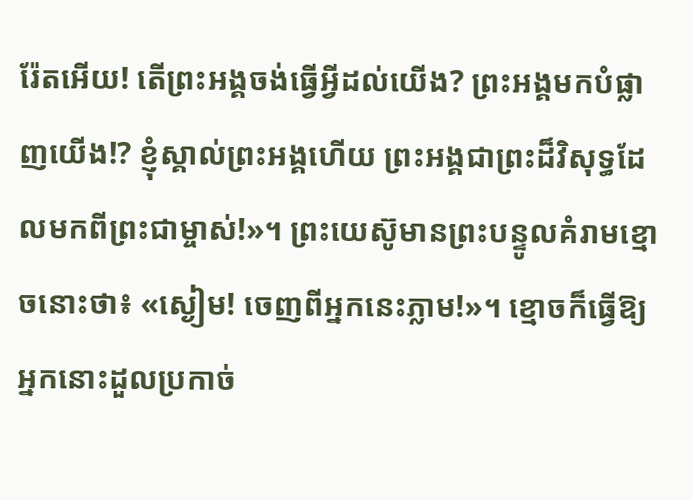រ៉ែតអើយ! តើព្រះអង្គចង់ធ្វើអ្វីដល់យើង? ព្រះអង្គមកបំផ្លាញយើង!? ខ្ញុំស្គាល់ព្រះអង្គហើយ ព្រះអង្គជាព្រះដ៏វិសុទ្ធដែលមកពីព្រះជាម្ចាស់!»។ ព្រះយេស៊ូមានព្រះបន្ទូលគំរាមខ្មោចនោះថា៖ «ស្ងៀម! ចេញពីអ្នកនេះភ្លាម!»។ ខ្មោចក៏ធ្វើឱ្យអ្នកនោះដួលប្រកាច់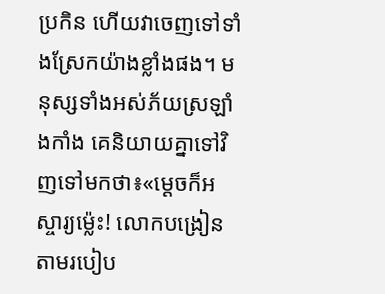ប្រកិន ហើយវាចេញទៅទាំងស្រែកយ៉ាងខ្លាំងផង។ មនុស្សទាំងអស់ភ័យស្រឡាំងកាំង គេនិយាយគ្នាទៅវិញទៅមកថា៖«ម្តេចក៏អស្ចារ្យម៉្លេះ! លោកបង្រៀនតាមរបៀប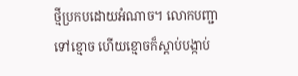ថ្មីប្រកបដោយអំណាច។ លោកបញ្ជាទៅខ្មោច ហើយខ្មោចក៏ស្តាប់បង្កាប់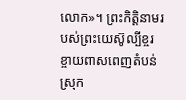លោក»។ ព្រះកិត្តិនាមរបស់ព្រះយេស៊ូល្បីខ្ចរខ្ចាយពាសពេញតំបន់ស្រុក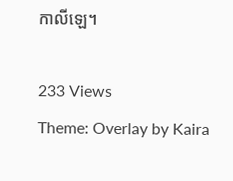កាលីឡេ។

233 Views
Theme: Overlay by Kaira